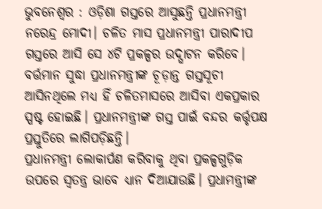ଭୁବନେଶ୍ବର : ଓଡ଼ିଶା ଗସ୍ତରେ ଆସୁଛନ୍ତି ପ୍ରଧାନମନ୍ତ୍ରୀ ନରେନ୍ଦ୍ର ମୋଦୀ। ଚଳିତ ମାସ ପ୍ରଧାନମନ୍ତ୍ରୀ ପାରାଦୀପ ଗସ୍ତରେ ଆସି ସେ ୪ଟି ପ୍ରକଳ୍ପର ଉଦ୍ଘାଟନ କରିବେ। ବର୍ତ୍ତମାନ ସୁଦ୍ଧା ପ୍ରଧାନମନ୍ତ୍ରୀଙ୍କ ଚୂଡ଼ାନ୍ତ ଗସ୍ତସୂଚୀ ଆସିନଥିଲେ ମଧ୍ୟ ହିଁ ଚଳିତମାସରେ ଆସିବା ଏକପ୍ରକାର ସ୍ପଷ୍ଟ ହୋଇଛି। ପ୍ରଧାନମନ୍ତ୍ରୀଙ୍କ ଗସ୍ତ ପାଇଁ ବନ୍ଦର କର୍ତ୍ତୃପକ୍ଷ ପ୍ରସ୍ତୁତିରେ ଲାଗିପଡ଼ିଛନ୍ତି।
ପ୍ରଧାନମନ୍ତ୍ରୀ ଲୋକାର୍ପଣ କରିବାକୁ ଥିବା ପ୍ରକଳ୍ପଗୁଡ଼ିକ ଉପରେ ସ୍ବତନ୍ତ୍ର ଭାବେ ଧ୍ୟାନ ଦିଆଯାଉଛି। ପ୍ରଧାମନ୍ତ୍ରୀଙ୍କ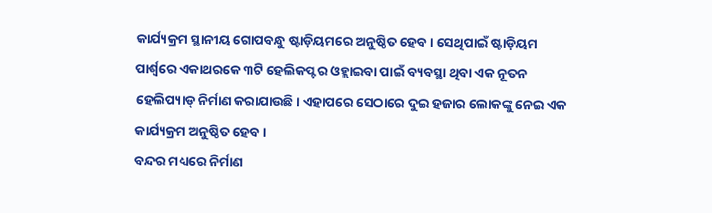କାର୍ଯ୍ୟକ୍ରମ ସ୍ଥାନୀୟ ଗୋପବନ୍ଧୁ ଷ୍ଟାଡ଼ିୟମରେ ଅନୁଷ୍ଠିତ ହେବ। ସେଥିପାଇଁ ଷ୍ଟାଡ଼ିୟମ ପାର୍ଶ୍ବରେ ଏକାଥରକେ ୩ଟି ହେଲିକପ୍ଟର ଓହ୍ଲାଇବା ପାଇଁ ବ୍ୟବସ୍ଥା ଥିବା ଏକ ନୂତନ ହେଲିପ୍ୟାଡ୍ ନିର୍ମାଣ କରାଯାଉଛି। ଏହାପରେ ସେଠାରେ ଦୁଇ ହଜାର ଲୋକଙ୍କୁ ନେଇ ଏକ କାର୍ଯ୍ୟକ୍ରମ ଅନୁଷ୍ଠିତ ହେବ।
ବନ୍ଦର ମଧ୍ୟରେ ନିର୍ମାଣ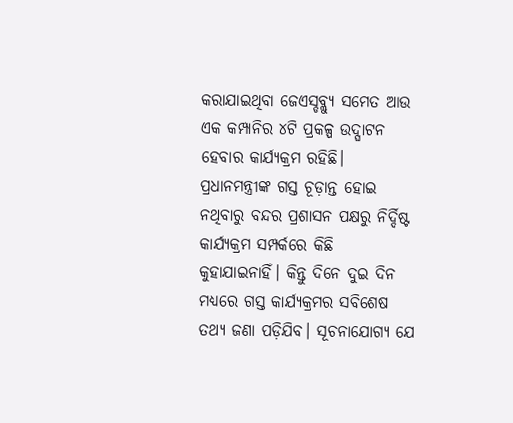କରାଯାଇଥିବା ଜେଏସ୍ଡବ୍ଲ୍ୟୁ ସମେତ ଆଉ ଏକ କମ୍ପାନିର ୪ଟି ପ୍ରକଳ୍ପ ଉଦ୍ଘାଟନ ହେବାର କାର୍ଯ୍ୟକ୍ରମ ରହିଛି। ପ୍ରଧାନମନ୍ତ୍ରୀଙ୍କ ଗସ୍ତ ଚୂଡ଼ାନ୍ତ ହୋଇ ନଥିବାରୁ ବନ୍ଦର ପ୍ରଶାସନ ପକ୍ଷରୁ ନିର୍ଦ୍ଦିଷ୍ଟ କାର୍ଯ୍ୟକ୍ରମ ସମ୍ପର୍କରେ କିଛି କୁହାଯାଇନାହିଁ। କିନ୍ତୁ ଦିନେ ଦୁଇ ଦିନ ମଧ୍ୟରେ ଗସ୍ତ କାର୍ଯ୍ୟକ୍ରମର ସବିଶେଷ ତଥ୍ୟ ଜଣା ପଡ଼ିଯିବ। ସୂଚନାଯୋଗ୍ୟ ଯେ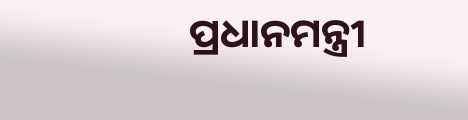ପ୍ରଧାନମନ୍ତ୍ରୀ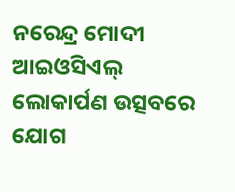ନରେନ୍ଦ୍ର ମୋଦୀ ଆଇଓସିଏଲ୍ ଲୋକାର୍ପଣ ଉତ୍ସବରେ ଯୋଗ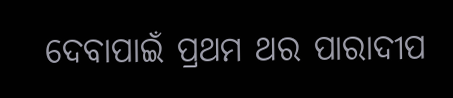ଦେବାପାଇଁ ପ୍ରଥମ ଥର ପାରାଦୀପ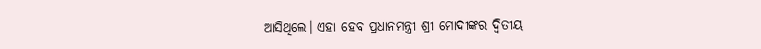ଆସିଥିଲେ। ଏହା ହେବ ପ୍ରଧାନମନ୍ତ୍ରୀ ଶ୍ରୀ ମୋଦୀଙ୍କର ଦ୍ବିତୀୟ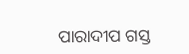ପାରାଦୀପ ଗସ୍ତ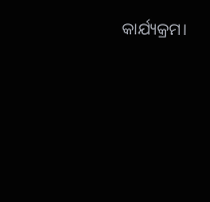କାର୍ଯ୍ୟକ୍ରମ।